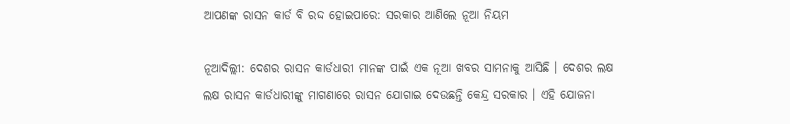ଆପଣଙ୍କ ରାସନ କାର୍ଡ ବି ରଦ୍ଦ ହୋଇପାରେ: ସରକାର ଆଣିଲେ ନୂଆ ନିୟମ

ନୂଆଦିଲ୍ଲୀ: ଦେଶର ରାସନ କାର୍ଡଧାରୀ ମାନଙ୍କ ପାଇଁ ଏକ ନୂଆ ଖବର ସାମନାକୁ ଆସିଛି । ଦେଶର ଲକ୍ଷ ଲକ୍ଷ ରାସନ କାର୍ଡଧାରୀଙ୍କୁ ମାଗଣାରେ ରାସନ ଯୋଗାଇ ଦେଉଛନ୍ତି କେନ୍ଦ୍ର ସରକାର । ଏହି ଯୋଜନା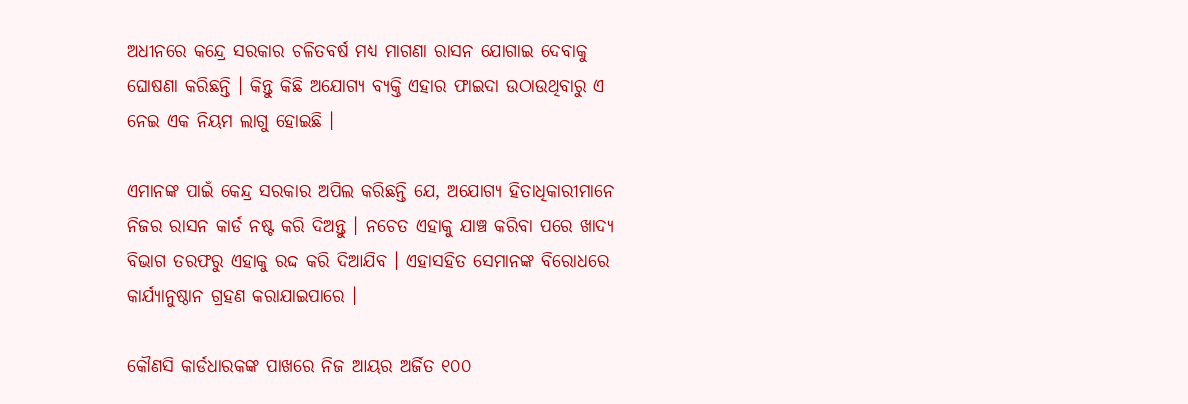ଅଧୀନରେ କନ୍ଦ୍ରେ ସରକାର ଚଳିତବର୍ଷ ମଧ୍ୟ ମାଗଣା ରାସନ ଯୋଗାଇ ଦେବାକୁ ଘୋଷଣା କରିଛନ୍ତି । କିନ୍ତୁ କିଛି ଅଯୋଗ୍ୟ ବ୍ୟକ୍ତି ଏହାର ଫାଇଦା ଉଠାଉଥିବାରୁ ଏ ନେଇ ଏକ ନିୟମ ଲାଗୁ ହୋଇଛି ।

ଏମାନଙ୍କ ପାଇଁ କେନ୍ଦ୍ର ସରକାର ଅପିଲ କରିଛନ୍ତି ଯେ, ଅଯୋଗ୍ୟ ହିତାଧିକାରୀମାନେ ନିଜର ରାସନ କାର୍ଡ ନଷ୍ଟ କରି ଦିଅନ୍ତୁ । ନଚେତ ଏହାକୁ ଯାଞ୍ଚ କରିବା ପରେ ଖାଦ୍ୟ ବିଭାଗ ତରଫରୁ ଏହାକୁ ରଦ୍ଦ କରି ଦିଆଯିବ । ଏହାସହିତ ସେମାନଙ୍କ ବିରୋଧରେ କାର୍ଯ୍ୟାନୁଷ୍ଠାନ ଗ୍ରହଣ କରାଯାଇପାରେ ।

କୌଣସି କାର୍ଡଧାରକଙ୍କ ପାଖରେ ନିଜ ଆୟର ଅର୍ଜିତ ୧୦୦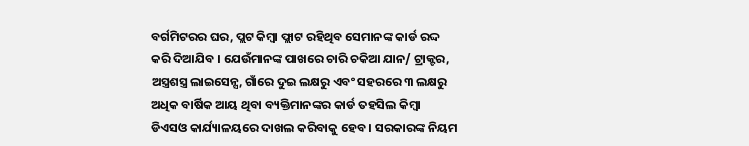ବର୍ଗମିଟରର ଘର, ପ୍ଲଟ କିମ୍ବା ଫ୍ଲାଟ ରହିଥିବ ସେମାନଙ୍କ କାର୍ଡ ରଦ୍ଦ କରି ଦିଆଯିବ । ଯେଉଁମାନଙ୍କ ପାଖରେ ଚାରି ଚକିଆ ଯାନ/ ଟ୍ରାକ୍ଟର, ଅସ୍ତ୍ରଶସ୍ତ୍ର ଲାଇସେନ୍ସ, ଗାଁରେ ଦୁଇ ଲକ୍ଷରୁ ଏବଂ ସହରରେ ୩ ଲକ୍ଷରୁ ଅଧିକ ବାର୍ଷିକ ଆୟ ଥିବା ବ୍ୟକ୍ତିମାନଙ୍କର କାର୍ଡ ତହସିଲ କିମ୍ବା ଡିଏସଓ କାର୍ଯ୍ୟାଳୟରେ ଦାଖଲ କରିବାକୁ ହେବ । ସରକାରଙ୍କ ନିୟମ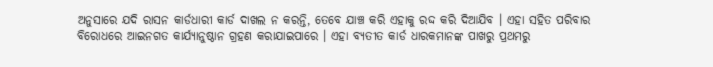ଅନୁସାରେ ଯଦି ରାସନ କାର୍ଡଧାରୀ କାର୍ଡ ଦାଖଲ ନ କରନ୍ତି, ତେବେ ଯାଞ୍ଚ କରି ଏହାକୁ ରଦ୍ଦ କରି ଦିଆଯିବ । ଏହା ସହିତ ପରିବାର ବିରୋଧରେ ଆଇନଗତ କାର୍ଯ୍ୟାନୁଷ୍ଠାନ ଗ୍ରହଣ କରାଯାଇପାରେ । ଏହା ବ୍ୟତୀତ କାର୍ଡ ଧାରକମାନଙ୍କ ପାଖରୁ ପ୍ରଥମରୁ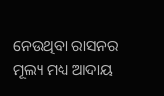ନେଉଥିବା ରାସନର ମୂଲ୍ୟ ମଧ୍ୟ ଆଦାୟ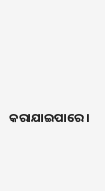କରାଯାଇପାରେ ।